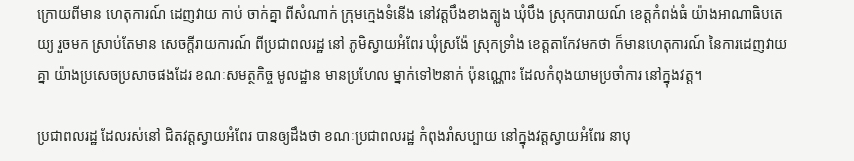ក្រោយពីមាន ហេតុការណ៍ ដេញវាយ កាប់ ចាក់គ្នា ពីសំណាក់ ក្រុមក្មេងទំនើង នៅវត្តបឹងខាងត្បូង ឃុំបឹង ស្រុកបារាយណ៍ ខេត្តកំពង់ធំ យ៉ាងអាណាធិបតេយ្យ រួចមក ស្រាប់តែមាន សេចក្តីរាយការណ៍ ពីប្រជាពលរដ្ឋ នៅ ភូមិស្វាយអំពែរ ឃុំស្រង៉ែ ស្រុកទ្រាំង ខេត្តតាកែវមកថា ក៏មានហេតុការណ៍ នៃការដេញវាយគ្នា យ៉ាងប្រសេចប្រសាចផងដែរ ខណៈសមត្ថកិច្ច មូលដ្ឋាន មានប្រហែល ម្នាក់ទៅ២នាក់ ប៉ុនណ្ណោះ ដែលកំពុងយាមប្រចាំការ នៅក្នុងវត្ត។

ប្រជាពលរដ្ឋ ដែលរស់នៅ ជិតវត្តស្វាយអំពែរ បានឲ្យដឹងថា ខណៈប្រជាពលរដ្ឋ កំពុងរាំសប្បាយ នៅក្នុងវត្តស្វាយអំពែរ នាបុ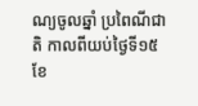ណ្យចូលឆ្នាំ ប្រពៃណីជាតិ កាលពីយប់ថ្ងៃទី១៥ ខែ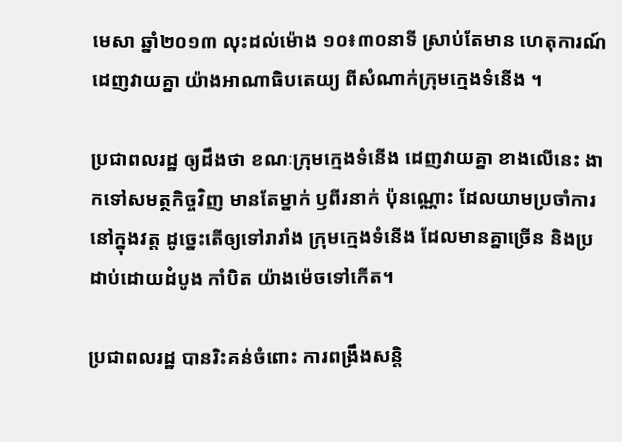មេសា ឆ្នាំ២០១៣ លុះដល់ម៉ោង ១០៖៣០នាទី ស្រាប់តែមាន ហេតុការណ៍ដេញវាយគ្នា យ៉ាងអាណាធិបតេយ្យ ពីសំណាក់ក្រុមក្មេងទំនើង ។

ប្រជាពលរដ្ឋ ឲ្យដឹងថា ខណៈក្រុមក្មេងទំនើង ដេញវាយគ្នា ខាងលើនេះ ងាកទៅសមត្ថកិច្ចវិញ មានតែម្នាក់ ឫពីរនាក់ ប៉ុនណ្ណោះ ដែលយាមប្រចាំការ នៅក្នុងវត្ត ដូច្នេះតើឲ្យទៅរារាំង ក្រុមក្មេងទំនើង ដែលមានគ្នាច្រើន និងប្រដាប់ដោយដំបូង កាំបិត យ៉ាងម៉េចទៅកើត។

ប្រជាពលរដ្ឋ បានរិះគន់ចំពោះ ការពង្រឹងសន្តិ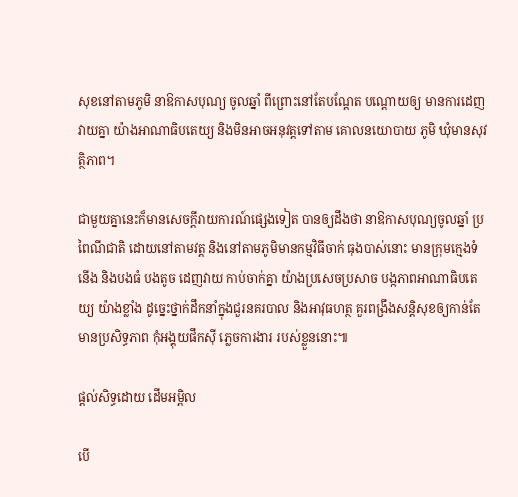សុខនៅតាមភូមិ នាឱកាសបុណ្យ ចូលឆ្នាំ ពីព្រោះនៅតែបណ្តែត បណ្តោយឲ្យ មានការដេញវាយគ្នា យ៉ាងអាណាធិបតេយ្យ និងមិនអាចអនុវត្តទៅតាម គោលនយោបាយ ភូមិ ឃុំមានសុវត្ថិភាព។

ជាមួយគ្នានេះក៏មានសេចក្តីរាយការណ៍ផ្សេងទៀត បានឲ្យដឹងថា នាឱកាសបុណ្យចូលឆ្នាំ ប្រពៃណីជាតិ ដោយនៅតាមវត្ត និងនៅតាមភូមិមានកម្មវិធីចាក់ ធុងបាស់នោះ មានក្រុមក្មេងទំនើង និងបងធំ បងតូច ដេញវាយ កាប់ចាក់គ្នា យ៉ាងប្រសេចប្រសាច បង្កភាពអាណាធិបតេយ្យ យ៉ាងខ្លាំង ដូច្នេះថ្នាក់ដឹកនាំក្នុងជួរនគរបាល និងអាវុធហត្ថ គួរពង្រឹងសន្តិសុខឲ្យកាន់តែមានប្រសិទ្ធភាព កុំអង្គុយផឹកស៊ី ភ្លេចការងារ របស់ខ្លួននោះ៕

ផ្តល់សិទ្ធដោយ ដើមអម្ពិល

បើ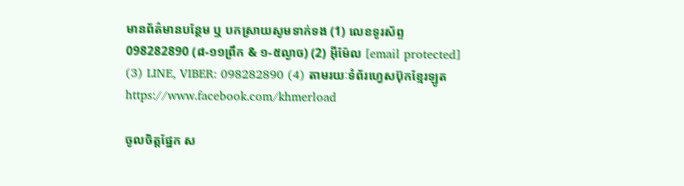មានព័ត៌មានបន្ថែម ឬ បកស្រាយសូមទាក់ទង (1) លេខទូរស័ព្ទ 098282890 (៨-១១ព្រឹក & ១-៥ល្ងាច) (2) អ៊ីម៉ែល [email protected] (3) LINE, VIBER: 098282890 (4) តាមរយៈទំព័រហ្វេសប៊ុកខ្មែរឡូត https://www.facebook.com/khmerload

ចូលចិត្តផ្នែក ស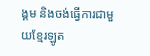ង្គម និងចង់ធ្វើការជាមួយខ្មែរឡូត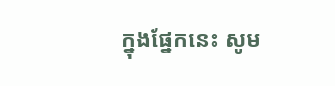ក្នុងផ្នែកនេះ សូម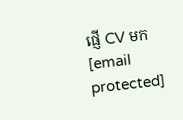ផ្ញើ CV មក [email protected]